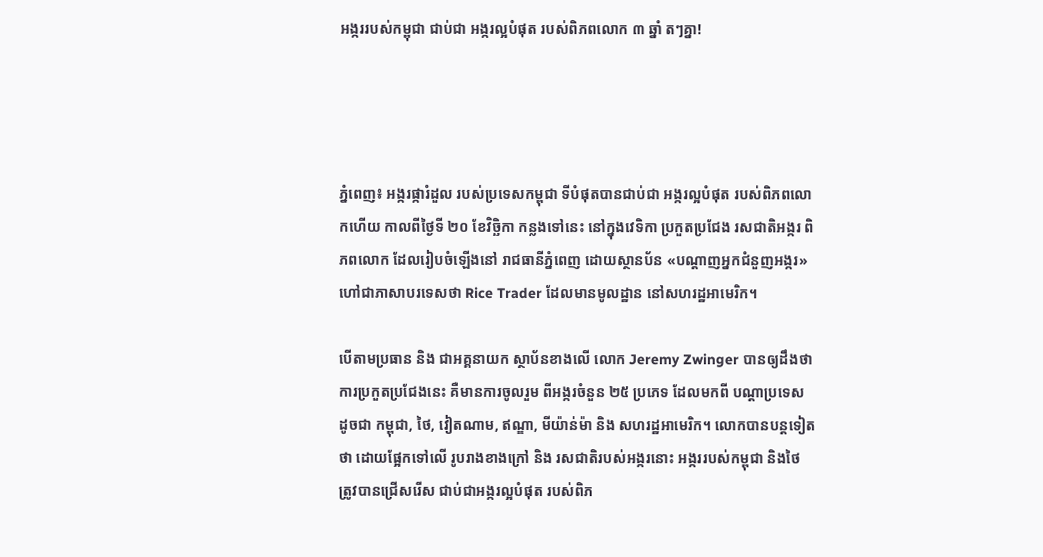អង្កររបស់កម្ពុជា ជាប់ជា អង្ករល្អបំផុត របស់ពិភពលោក ៣ ឆ្នាំ តៗគ្នា!




ភ្នំពេញ៖ អង្ករផ្ការំដួល របស់ប្រទេសកម្ពុជា ទីបំផុតបានជាប់ជា អង្ករល្អបំផុត របស់ពិភពលោកហើយ កាលពីថ្ងៃទី ២០ ខែវិច្ឆិកា កន្លងទៅនេះ នៅក្នុងវេទិកា ប្រកួតប្រជែង រសជាតិអង្ករ ពិភពលោក ដែលរៀបចំឡើងនៅ រាជធានីភ្នំពេញ ដោយស្ថានប័ន «បណ្តាញអ្នកជំនួញអង្ករ» ហៅជាភាសាបរទេសថា Rice Trader ដែលមានមូលដ្ឋាន នៅសហរដ្ឋអាមេរិក។

បើតាមប្រធាន និង ជាអគ្គនាយក ស្ថាប័នខាងលើ លោក Jeremy Zwinger បានឲ្យដឹងថា ការប្រកួតប្រជែងនេះ គឺមានការចូលរួម ពីអង្ករចំនួន ២៥ ប្រភេទ ដែលមកពី បណ្តាប្រទេស ដូចជា កម្ពុជា, ថៃ, វៀតណាម, ឥណ្ឌា, មីយ៉ាន់ម៉ា និង សហរដ្ឋអាមេរិក។ លោកបានបន្តទៀតថា ដោយផ្អែកទៅលើ រូបរាងខាងក្រៅ និង រសជាតិរបស់អង្ករនោះ អង្កររបស់កម្ពុជា និងថៃ ត្រូវបានជ្រើសរើស ជាប់ជាអង្ករល្អបំផុត របស់ពិភ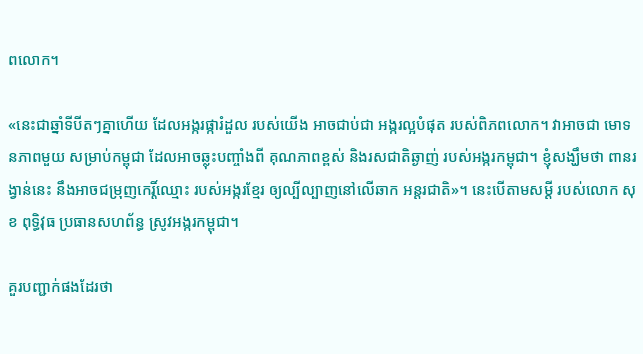ពលោក។

«នេះជាឆ្នាំទីបីតៗគ្នាហើយ ដែលអង្ករផ្ការំដួល របស់យើង អាចជាប់ជា អង្ករល្អបំផុត របស់ពិភពលោក។ វាអាចជា មោទនភាពមួយ សម្រាប់កម្ពុជា ដែលអាចឆ្លុះបញ្ចាំងពី គុណភាពខ្ពស់ និងរសជាតិឆ្ងាញ់ របស់អង្ករកម្ពុជា។ ខ្ញុំសង្ឃឹមថា ពានរង្វាន់នេះ នឹងអាចជម្រុញកេរ្តិ៍ឈ្មោះ របស់អង្ករខ្មែរ ឲ្យល្បីល្បាញនៅលើឆាក អន្តរជាតិ»។ នេះបើតាមសម្តី របស់លោក សុខ ពុទ្ធិវុធ ប្រធានសហព័ន្ធ ស្រូវអង្ករកម្ពុជា។

គួរបញ្ជាក់ផងដែរថា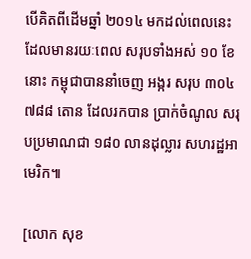បើគិតពីដើមឆ្នាំ ២០១៤ មកដល់ពេលនេះ ដែលមានរយៈពេល សរុបទាំងអស់ ១០ ខែនោះ កម្ពុជាបាននាំចេញ អង្ករ សរុប ៣០៤ ៧៨៨ តោន ដែលរកបាន ប្រាក់ចំណូល សរុបប្រមាណជា ១៨០ លានដុល្លារ សហរដ្ឋអាមេរិក៕

[លោក សុខ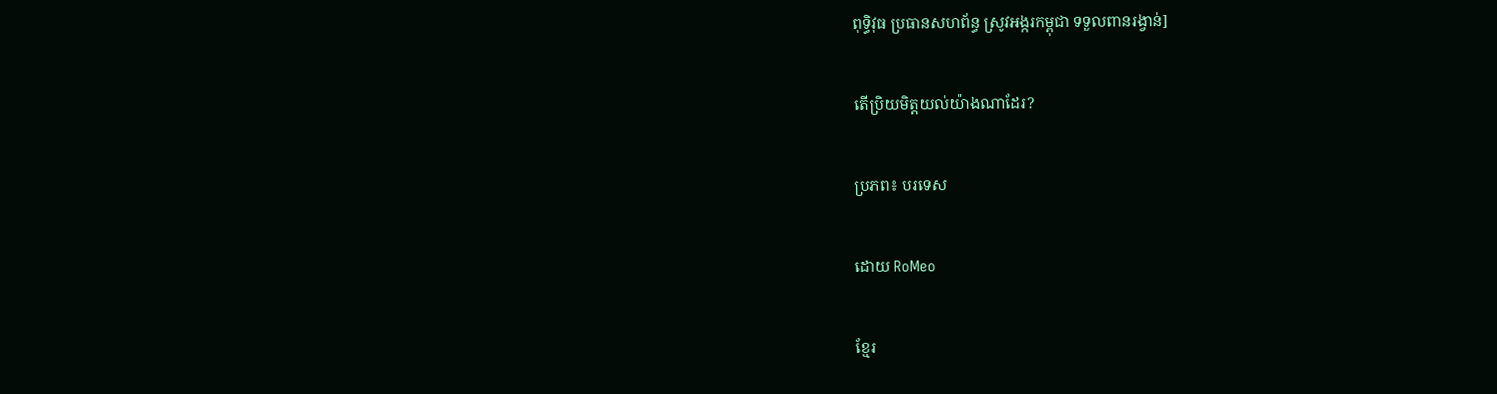ពុទ្ធិវុធ ប្រធានសហព័ន្ធ ស្រូវអង្ករកម្ពុជា ទទួលពានរង្វាន់]

តើប្រិយមិត្តយល់យ៉ាងណាដែរ?

ប្រភព៖ បរទេស

ដោយ RoMeo

ខ្មែរ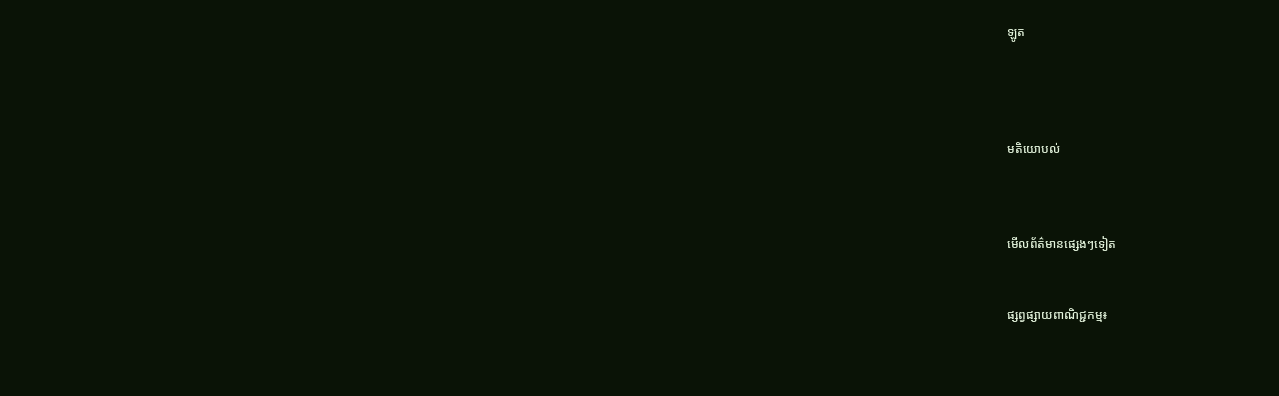ឡូត




មតិយោបល់



មើលព័ត៌មានផ្សេងៗទៀត


ផ្សព្វផ្សាយពាណិជ្ជកម្ម៖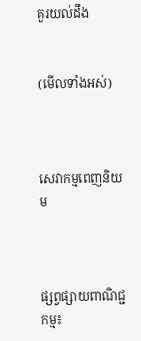គួរយល់ដឹង


(មើលទាំងអស់)



សេវាកម្មពេញនិយម



ផ្សព្វផ្សាយពាណិជ្ជកម្ម៖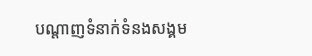បណ្តាញទំនាក់ទំនងសង្គម